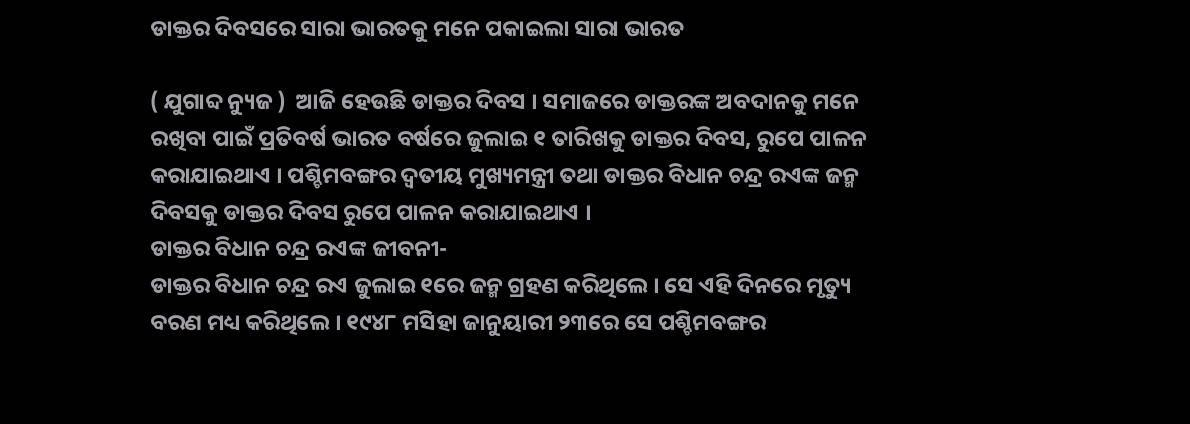ଡାକ୍ତର ଦିବସରେ ସାରା ଭାରତକୁ ମନେ ପକାଇଲା ସାରା ଭାରତ

( ଯୁଗାବ୍ଦ ନ୍ୟୁଜ )  ଆଜି ହେଉଛି ଡାକ୍ତର ଦିବସ । ସମାଜରେ ଡାକ୍ତରଙ୍କ ଅବଦାନକୁ ମନେ ରଖିବା ପାଇଁ ପ୍ରତିବର୍ଷ ଭାରତ ବର୍ଷରେ ଜୁଲାଇ ୧ ତାରିଖକୁ ଡାକ୍ତର ଦିବସ, ରୁପେ ପାଳନ କରାଯାଇଥାଏ । ପଶ୍ଚିମବଙ୍ଗର ଦ୍ୱତୀୟ ମୁଖ୍ୟମନ୍ତ୍ରୀ ତଥା ଡାକ୍ତର ବିଧାନ ଚନ୍ଦ୍ର ରଏଙ୍କ ଜନ୍ମ ଦିବସକୁ ଡାକ୍ତର ଦିବସ ରୁପେ ପାଳନ କରାଯାଇଥାଏ ।
ଡାକ୍ତର ବିଧାନ ଚନ୍ଦ୍ର ରଏଙ୍କ ଜୀବନୀ-
ଡାକ୍ତର ବିଧାନ ଚନ୍ଦ୍ର ରଏ ଜୁଲାଇ ୧ରେ ଜନ୍ମ ଗ୍ରହଣ କରିଥିଲେ । ସେ ଏହି ଦିନରେ ମୃତ୍ୟୁ ବରଣ ମଧ୍ୟ କରିଥିଲେ । ୧୯୪୮ ମସିହା ଜାନୁୟାରୀ ୨୩ରେ ସେ ପଶ୍ଚିମବଙ୍ଗର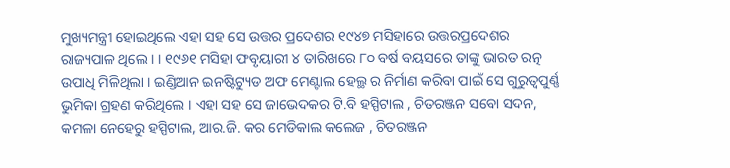ମୁଖ୍ୟମନ୍ତ୍ରୀ ହୋଇଥିଲେ ଏହା ସହ ସେ ଉତ୍ତର ପ୍ରଦେଶର ୧୯୪୭ ମସିହାରେ ଉତ୍ତରପ୍ରଦେଶର ରାଜ୍ୟପାଳ ଥିଲେ । । ୧୯୬୧ ମସିହା ଫବୃୟାରୀ ୪ ତାରିଖରେ ୮୦ ବର୍ଷ ବୟସରେ ତାଙ୍କୁ ଭାରତ ରତ୍ନ ଉପାଧି ମିଳିଥିଲା । ଇଣ୍ଡିଆନ ଇନଷ୍ଟିଟ୍ୟୁଡ ଅଫ ମେଣ୍ଟାଲ ହେଲ୍ଥ ର ନିର୍ମାଣ କରିବା ପାଇଁ ସେ ଗୁରୁତ୍ୱପୁର୍ଣ୍ଣ ଭୁମିକା ଗ୍ରହଣ କରିଥିଲେ । ଏହା ସହ ସେ ଜାଭେଦକର ଟି.ବି ହସ୍ପିଟାଲ , ଚିତରଞ୍ଜନ ସବୋ ସଦନ, କମଳା ନେହେରୁ ହସ୍ପିଟାଲ, ଆର.ଜି. କର ମେଡିକାଲ କଲେଜ , ଚିତରଞ୍ଜନ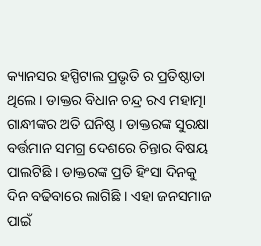କ୍ୟାନସର ହସ୍ପିଟାଲ ପ୍ରଭୃତି ର ପ୍ରତିଷ୍ଠାତା ଥିଲେ । ଡାକ୍ତର ବିଧାନ ଚନ୍ଦ୍ର ରଏ ମହାତ୍ମା ଗାନ୍ଧୀଙ୍କର ଅତି ଘନିଷ୍ଠ । ଡାକ୍ତରଙ୍କ ସୁରକ୍ଷା ବର୍ତ୍ତମାନ ସମଗ୍ର ଦେଶରେ ଚିନ୍ତାର ବିଷୟ ପାଲଟିଛି । ଡାକ୍ତରଙ୍କ ପ୍ରତି ହିଂସା ଦିନକୁ ଦିନ ବଢିବାରେ ଲାଗିଛି । ଏହା ଜନସମାଜ ପାଇଁ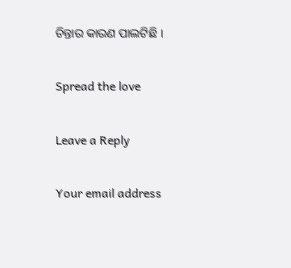ଚିନ୍ତାର କାରଣ ପାଲଟିଛି ।

Spread the love

Leave a Reply

Your email address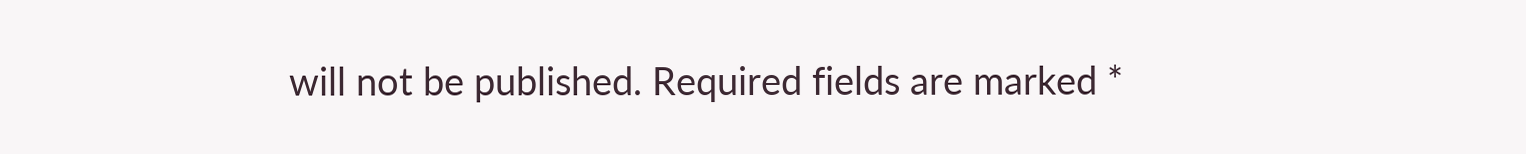will not be published. Required fields are marked *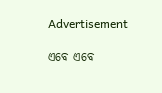Advertisement

ଏବେ ଏବେ